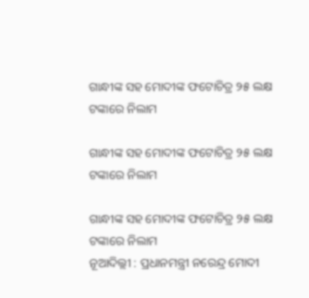ଗାନ୍ଧୀଙ୍କ ସହ ମୋଦୀଙ୍କ ଫଟୋଚିତ୍ର ୨୫ ଲକ୍ଷ ଟଙ୍କାରେ ନିଲାମ

ଗାନ୍ଧୀଙ୍କ ସହ ମୋଦୀଙ୍କ ଫଟୋଚିତ୍ର ୨୫ ଲକ୍ଷ ଟଙ୍କାରେ ନିଲାମ

ଗାନ୍ଧୀଙ୍କ ସହ ମୋଦୀଙ୍କ ଫଟୋଚିତ୍ର ୨୫ ଲକ୍ଷ ଟଙ୍କାରେ ନିଲାମ
ନୂଆଦିଲ୍ଲୀ : ପ୍ରଧାନମନ୍ତ୍ରୀ ନରେନ୍ଦ୍ର ମୋଦୀ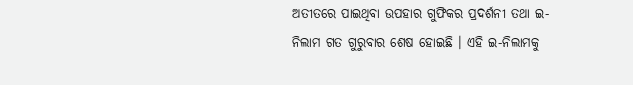ଅତୀତରେ ପାଇଥିବା ଉପହାର ଗୁଫିକର ପ୍ରଦର୍ଶନୀ ତଥା ଇ-ନିଲାମ ଗତ ଗୁରୁବାର ଶେଷ ହୋଇଛି । ଏହି ଇ-ନିଲାମକୁ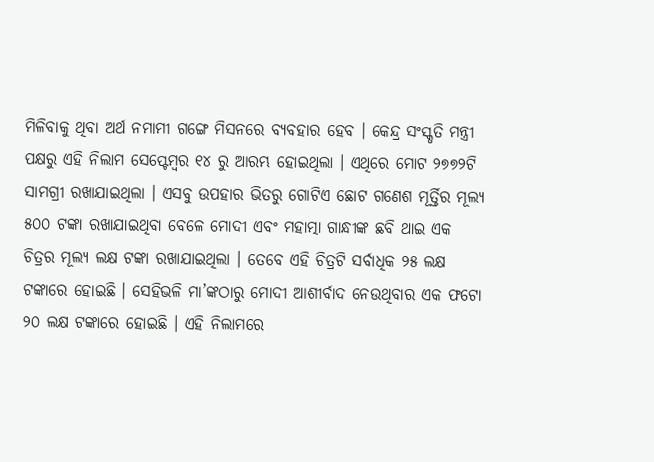ମିଳିବାକୁ ଥିବା ଅର୍ଥ ନମାମୀ ଗଙ୍ଗେ ମିସନରେ ବ୍ୟବହାର ହେବ । କେନ୍ଦ୍ର ସଂସ୍କୃତି ମନ୍ତ୍ରୀ ପକ୍ଷରୁ ଏହି ନିଲାମ ସେପ୍ଟେମ୍ବର ୧୪ ରୁ ଆରମ୍ଭ ହୋଇଥିଲା । ଏଥିରେ ମୋଟ ୨୭୭୨ଟି ସାମଗ୍ରୀ ରଖାଯାଇଥିଲା । ଏସବୁ ଉପହାର ଭିତରୁ ଗୋଟିଏ ଛୋଟ ଗଣେଶ ମୂର୍ତ୍ତିର ମୂଲ୍ୟ ୫୦୦ ଟଙ୍କା ରଖାଯାଇଥିବା ବେଳେ ମୋଦୀ ଏବଂ ମହାତ୍ମା ଗାନ୍ଧୀଙ୍କ ଛବି ଥାଇ ଏକ ଚିତ୍ରର ମୂଲ୍ୟ ଲକ୍ଷ ଟଙ୍କା ରଖାଯାଇଥିଲା । ତେବେ ଏହି ଚିତ୍ରଟି ସର୍ବାଧିକ ୨୫ ଲକ୍ଷ ଟଙ୍କାରେ ହୋଇଛି । ସେହିଭଳି ମା’ଙ୍କଠାରୁ ମୋଦୀ ଆଶୀର୍ବାଦ ନେଉଥିବାର ଏକ ଫଟୋ ୨୦ ଲକ୍ଷ ଟଙ୍କାରେ ହୋଇଛି । ଏହି ନିଲାମରେ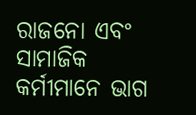ରାଜନୋ ଏବଂ ସାମାଜିକ କର୍ମୀମାନେ ଭାଗ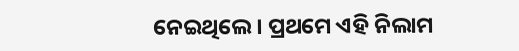ନେଇଥିଲେ । ପ୍ରଥମେ ଏହି ନିଲାମ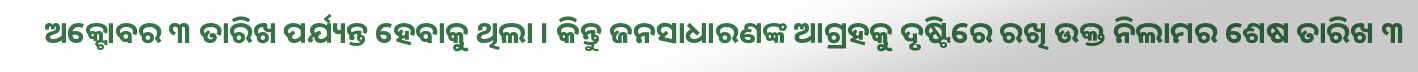ଅକ୍ଟୋବର ୩ ତାରିଖ ପର୍ଯ୍ୟନ୍ତ ହେବାକୁ ଥିଲା । କିନ୍ତୁ ଜନସାଧାରଣଙ୍କ ଆଗ୍ରହକୁ ଦୃଷ୍ଟିରେ ରଖି ଉକ୍ତ ନିଲାମର ଶେଷ ତାରିଖ ୩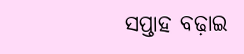ସପ୍ତାହ ବଢ଼ାଇ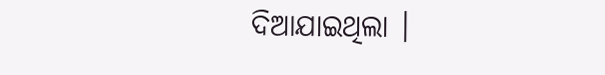ଦିଆଯାଇଥିଲା ।